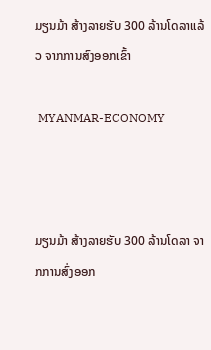ມຽນມ້າ ສ້າງລາຍຮັບ 300 ລ້ານໂດລາແລ້ວ ຈາກການສົງອອກເຂົ້າ

 MYANMAR-ECONOMY



ມຽນມ້າ ສ້າງລາຍຮັບ 300 ລ້ານໂດລາ ຈາກການສົ່ງອອກ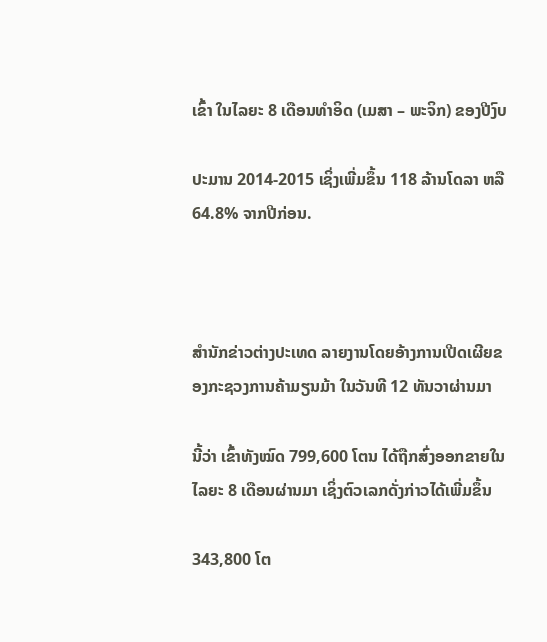ເຂົ້າ ໃນໄລຍະ 8 ເດືອນທຳອິດ (ເມສາ – ພະຈິກ) ຂອງປີງົບ

ປະມານ 2014-2015 ເຊິ່ງເພີ່ມຂຶ້ນ 118 ລ້ານໂດລາ ຫລື 64.8% ຈາກປີກ່ອນ.



ສຳນັກຂ່າວຕ່າງປະເທດ ລາຍງານໂດຍອ້າງການເປີດເຜີຍຂອງກະຊວງການຄ້າມຽນມ້າ ໃນວັນທີ 12 ທັນວາຜ່ານມາ

ນີ້ວ່າ ເຂົ້າທັງໝົດ 799,600 ໂຕນ ໄດ້ຖືກສົ່ງອອກຂາຍໃນໄລຍະ 8 ເດືອນຜ່ານມາ ເຊິ່ງຕົວເລກດັ່ງກ່າວໄດ້ເພີ່ມຂຶ້ນ

343,800 ໂຕ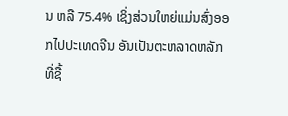ນ ຫລື 75.4% ເຊິ່ງສ່ວນໃຫຍ່ແມ່ນສົ່ງອອກໄປປະເທດຈີນ ອັນເປັນຕະຫລາດຫລັກທີ່ຊື້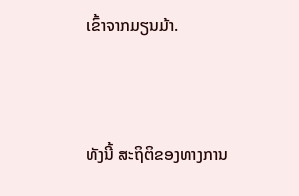ເຂົ້າຈາກມຽນມ້າ.



ທັງນີ້ ສະຖິຕິຂອງທາງການ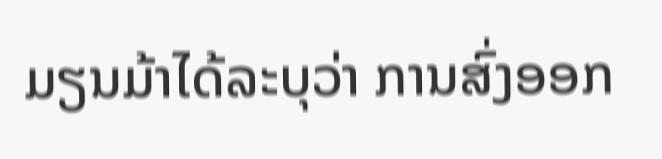ມຽນມ້າໄດ້ລະບຸວ່າ ການສົ່ງອອກ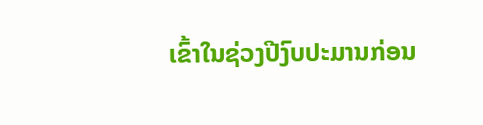ເຂົ້າໃນຊ່ວງປີງົບປະມານກ່ອນ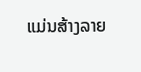ແມ່ນສ້າງລາຍ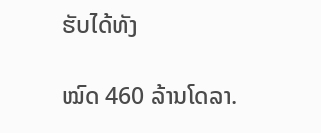ຮັບໄດ້ທັງ

ໝົດ 460 ລ້ານໂດລາ.